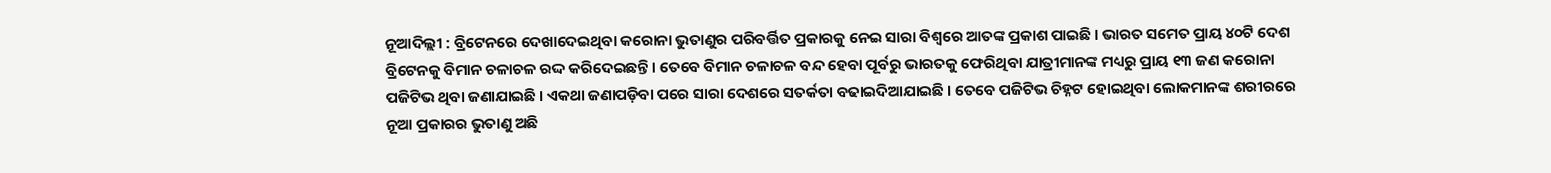ନୂଆଦିଲ୍ଲୀ : ବ୍ରିଟେନରେ ଦେଖାଦେଇଥିବା କରୋନା ଭୁତାଣୁର ପରିବର୍ତ୍ତିତ ପ୍ରକାରକୁ ନେଇ ସାରା ବିଶ୍ବରେ ଆତଙ୍କ ପ୍ରକାଶ ପାଇଛି । ଭାରତ ସମେତ ପ୍ରାୟ ୪୦ଟି ଦେଶ ବ୍ରିଟେନକୁ ବିମାନ ଚଳାଚଳ ରଦ୍ଦ କରିଦେଇଛନ୍ତି । ତେବେ ବିମାନ ଚଳାଚଳ ବନ୍ଦ ହେବା ପୂର୍ବରୁ ଭାରତକୁ ଫେରିଥିବା ଯାତ୍ରୀମାନଙ୍କ ମଧ୍ୟରୁ ପ୍ରାୟ ୧୩ ଜଣ କରୋନା ପଜିଟିଭ ଥିବା ଜଣାଯାଇଛି । ଏକଥା ଜଣାପଡ଼ିବା ପରେ ସାରା ଦେଶରେ ସତର୍କତା ବଢାଇଦିଆଯାଇଛି । ତେବେ ପଜିଟିଭ ଚିହ୍ନଟ ହୋଇଥିବା ଲୋକମାନଙ୍କ ଶରୀରରେ ନୂଆ ପ୍ରକାରର ଭୁତାଣୁ ଅଛି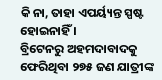କି ନା, ତାହା ଏପର୍ୟ୍ୟନ୍ତ ସ୍ପଷ୍ଟ ହୋଇନାହିଁ ।
ବ୍ରିଟେନରୁ ଅହମଦାବାଦକୁ ଫେରିଥିବା ୨୭୫ ଜଣ ଯାତ୍ରୀଙ୍କ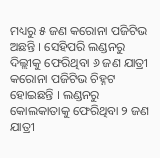ମଧ୍ୟରୁ ୫ ଜଣ କରୋନା ପଜିଟିଭ ଅଛନ୍ତି । ସେହିପରି ଲଣ୍ଡନରୁ ଦିଲ୍ଲୀକୁ ଫେରିଥିବା ୬ ଜଣ ଯାତ୍ରୀ କରୋନା ପଜିଟିଭ ଚିହ୍ନଟ ହୋଇଛନ୍ତି । ଲଣ୍ଡନରୁ କୋଲକାତାକୁ ଫେରିଥିବା ୨ ଜଣ ଯାତ୍ରୀ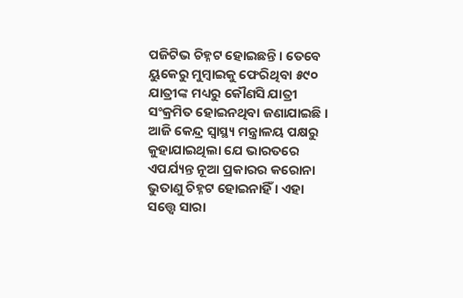ପଜିଟିଭ ଚିହ୍ନଟ ହୋଇଛନ୍ତି । ତେବେ ୟୁକେରୁ ମୁମ୍ବାଇକୁ ଫେରିଥିବା ୫୯୦ ଯାତ୍ରୀଙ୍କ ମଧ୍ୟରୁ କୌଣସି ଯାତ୍ରୀ ସଂକ୍ରମିତ ହୋଇନଥିବା ଜଣାଯାଇଛି ।
ଆଜି କେନ୍ଦ୍ର ସ୍ବାସ୍ଥ୍ୟ ମନ୍ତ୍ରାଳୟ ପକ୍ଷରୁ କୁହାଯାଇଥିଲା ଯେ ଭାରତରେ ଏପର୍ଯ୍ୟନ୍ତ ନୂଆ ପ୍ରକାରର କରୋନା ଭୁତାଣୁ ଚିହ୍ନଟ ହୋଇନାହିଁ । ଏହା ସତ୍ତ୍ବେ ସାରା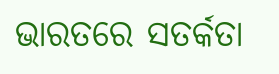ଭାରତରେ ସତର୍କତା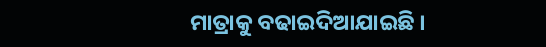ମାତ୍ରାକୁ ବଢାଇଦିଆଯାଇଛି ।